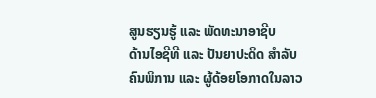ສູນຮຽນຮູ້ ແລະ ພັດທະນາອາຊີບ
ດ້ານໄອຊີທີ ແລະ ປັນຍາປະດິດ ສຳລັບຄົນພິການ ແລະ ຜູ້ດ້ອຍໂອກາດໃນລາວ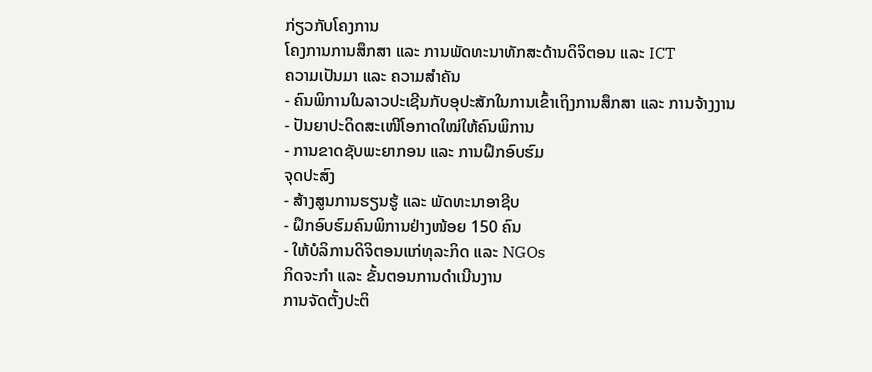ກ່ຽວກັບໂຄງການ
ໂຄງການການສຶກສາ ແລະ ການພັດທະນາທັກສະດ້ານດິຈິຕອນ ແລະ ICT
ຄວາມເປັນມາ ແລະ ຄວາມສຳຄັນ
- ຄົນພິການໃນລາວປະເຊີນກັບອຸປະສັກໃນການເຂົ້າເຖິງການສຶກສາ ແລະ ການຈ້າງງານ
- ປັນຍາປະດິດສະເໜີໂອກາດໃໝ່ໃຫ້ຄົນພິການ
- ການຂາດຊັບພະຍາກອນ ແລະ ການຝຶກອົບຮົມ
ຈຸດປະສົງ
- ສ້າງສູນການຮຽນຮູ້ ແລະ ພັດທະນາອາຊີບ
- ຝຶກອົບຮົມຄົນພິການຢ່າງໜ້ອຍ 150 ຄົນ
- ໃຫ້ບໍລິການດິຈິຕອນແກ່ທຸລະກິດ ແລະ NGOs
ກິດຈະກຳ ແລະ ຂັ້ນຕອນການດຳເນີນງານ
ການຈັດຕັ້ງປະຕິ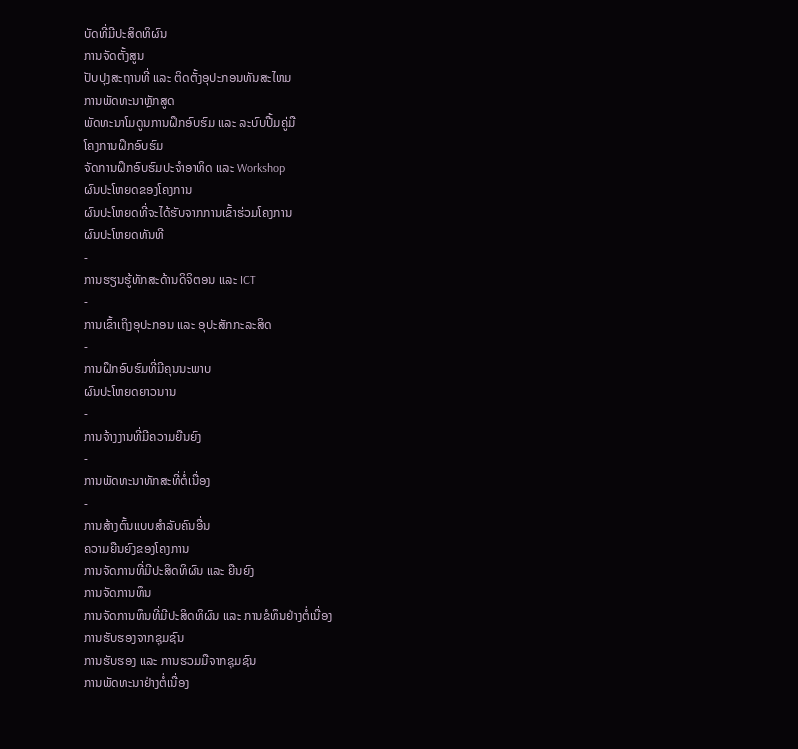ບັດທີ່ມີປະສິດທິຜົນ
ການຈັດຕັ້ງສູນ
ປັບປຸງສະຖານທີ່ ແລະ ຕິດຕັ້ງອຸປະກອນທັນສະໄຫມ
ການພັດທະນາຫຼັກສູດ
ພັດທະນາໂມດູນການຝຶກອົບຮົມ ແລະ ລະບົບປື້ມຄູ່ມື
ໂຄງການຝຶກອົບຮົມ
ຈັດການຝຶກອົບຮົມປະຈຳອາທິດ ແລະ Workshop
ຜົນປະໂຫຍດຂອງໂຄງການ
ຜົນປະໂຫຍດທີ່ຈະໄດ້ຮັບຈາກການເຂົ້າຮ່ວມໂຄງການ
ຜົນປະໂຫຍດທັນທີ
-
ການຮຽນຮູ້ທັກສະດ້ານດິຈິຕອນ ແລະ ICT
-
ການເຂົ້າເຖິງອຸປະກອນ ແລະ ອຸປະສັກກະລະສິດ
-
ການຝຶກອົບຮົມທີ່ມີຄຸນນະພາບ
ຜົນປະໂຫຍດຍາວນານ
-
ການຈ້າງງານທີ່ມີຄວາມຍືນຍົງ
-
ການພັດທະນາທັກສະທີ່ຕໍ່ເນື່ອງ
-
ການສ້າງຕົ້ນແບບສຳລັບຄົນອື່ນ
ຄວາມຍືນຍົງຂອງໂຄງການ
ການຈັດການທີ່ມີປະສິດທິຜົນ ແລະ ຍືນຍົງ
ການຈັດການທຶນ
ການຈັດການທຶນທີ່ມີປະສິດທິຜົນ ແລະ ການຂໍທຶນຢ່າງຕໍ່ເນື່ອງ
ການຮັບຮອງຈາກຊຸມຊົນ
ການຮັບຮອງ ແລະ ການຮວມມືຈາກຊຸມຊົນ
ການພັດທະນາຢ່າງຕໍ່ເນື່ອງ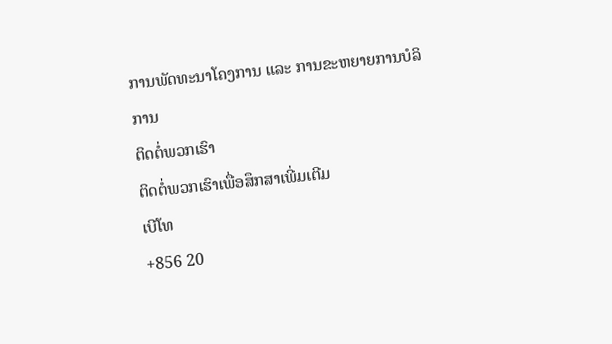ການພັດທະນາໂຄງການ ແລະ ການຂະຫຍາຍການບໍລິການ
ຕິດຕໍ່ພວກເຮົາ
ຕິດຕໍ່ພວກເຮົາເພື່ອສຶກສາເພີ່ມເຕີມ
ເບີໂທ
+856 20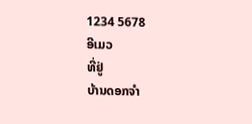1234 5678
ອີເມວ
ທີ່ຢູ່
ບ້ານດອກຈຳ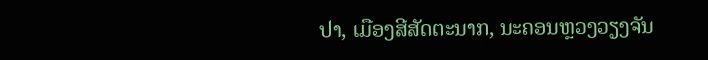ປາ, ເມືອງສີສັດຕະນາກ, ນະຄອນຫຼວງວຽງຈັນ